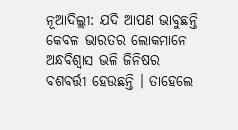ନୂଆଦିଲ୍ଲୀ: ଯଦି ଆପଣ ଭାବୁଛନ୍ତି କେବଳ ଭାରତର ଲୋକମାନେ ଅନ୍ଧବିଶ୍ୱାସ ଭଳି ଜିନିଷର ବଶବର୍ତ୍ତୀ ହେଉଛନ୍ତି । ତାହେଲେ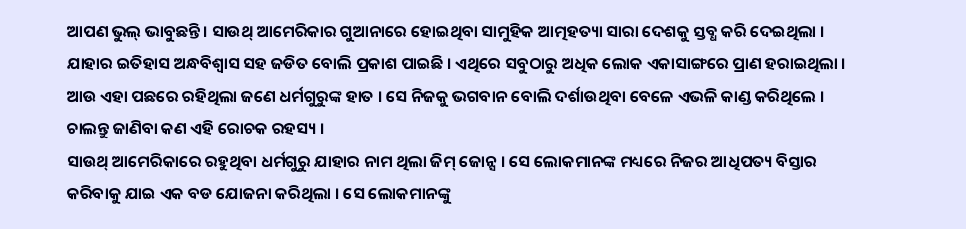ଆପଣ ଭୁଲ୍ ଭାବୁଛନ୍ତି । ସାଉଥ୍ ଆମେରିକାର ଗୁଆନାରେ ହୋଇଥିବା ସାମୁହିକ ଆତ୍ମହତ୍ୟା ସାରା ଦେଶକୁ ସ୍ତବ୍ଧ କରି ଦେଇଥିଲା । ଯାହାର ଇତିହାସ ଅନ୍ଧବିଶ୍ୱାସ ସହ ଜଡିତ ବୋଲି ପ୍ରକାଶ ପାଇଛି । ଏଥିରେ ସବୁଠାରୁ ଅଧିକ ଲୋକ ଏକାସାଙ୍ଗରେ ପ୍ରାଣ ହରାଇଥିଲା । ଆଉ ଏହା ପଛରେ ରହିଥିଲା ଜଣେ ଧର୍ମଗୁରୁଙ୍କ ହାତ । ସେ ନିଜକୁ ଭଗବାନ ବୋଲି ଦର୍ଶାଉଥିବା ବେଳେ ଏଭଳି କାଣ୍ଡ କରିଥିଲେ । ଚାଲନ୍ତୁ ଜାଣିବା କଣ ଏହି ରୋଚକ ରହସ୍ୟ ।
ସାଉଥ୍ ଆମେରିକାରେ ରହୁଥିବା ଧର୍ମଗୁରୁ ଯାହାର ନାମ ଥିଲା ଜିମ୍ ଜୋନ୍ସ । ସେ ଲୋକମାନଙ୍କ ମଧ୍ୟରେ ନିଜର ଆଧିପତ୍ୟ ବିସ୍ତାର କରିବାକୁ ଯାଇ ଏକ ବଡ ଯୋଜନା କରିଥିଲା । ସେ ଲୋକମାନଙ୍କୁ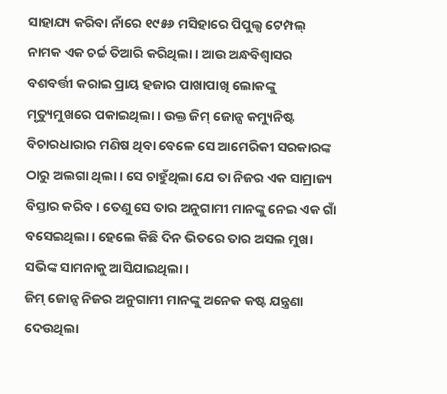ସାହାଯ୍ୟ କରିବା ନାଁରେ ୧୯୫୬ ମସିହାରେ ପିପୁଲ୍ସ ଟେମ୍ପଲ୍ ନାମକ ଏକ ଚର୍ଚ୍ଚ ତିଆରି କରିଥିଲା । ଆଉ ଅନ୍ଧବିଶ୍ୱାସର ବଶବର୍ତ୍ତୀ କରାଇ ପ୍ରାୟ ହଜାର ପାଖାପାଖି ଲୋକଙ୍କୁ ମୃତ୍ୟୁମୁଖରେ ପକାଇଥିଲା । ଉକ୍ତ ଜିମ୍ ଜୋନ୍ସ କମ୍ୟୁନିଷ୍ଟ ବିଚାରଧାରାର ମଣିଷ ଥିବା ବେଳେ ସେ ଆମେରିକୀ ସରକାରଙ୍କ ଠାରୁ ଅଲଗା ଥିଲା । ସେ ଚାହୁଁଥିଲା ଯେ ତା ନିଜର ଏକ ସାମ୍ରାଜ୍ୟ ବିସ୍ତାର କରିବ । ତେଣୁ ସେ ତାର ଅନୁଗାମୀ ମାନଙ୍କୁ ନେଇ ଏକ ଗାଁ ବସେଇଥିଲା । ହେଲେ କିଛି ଦିନ ଭିତରେ ତାର ଅସଲ ମୁଖା ସଭିଙ୍କ ସାମନାକୁ ଆସିଯାଇଥିଲା ।
ଜିମ୍ ଜୋନ୍ସ ନିଜର ଅନୁଗାମୀ ମାନଙ୍କୁ ଅନେକ କଷ୍ଟ ଯନ୍ତ୍ରଣା ଦେଉଥିଲା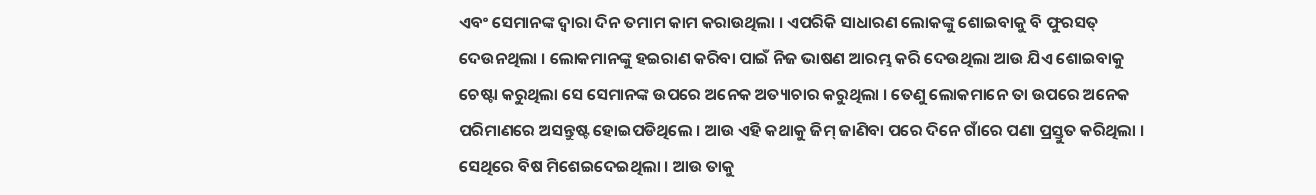ଏବଂ ସେମାନଙ୍କ ଦ୍ୱାରା ଦିନ ତମାମ କାମ କରାଉଥିଲା । ଏପରିକି ସାଧାରଣ ଲୋକଙ୍କୁ ଶୋଇବାକୁ ବି ଫୁରସତ୍ ଦେଉନଥିଲା । ଲୋକମାନଙ୍କୁ ହଇରାଣ କରିବା ପାଇଁ ନିଜ ଭାଷଣ ଆରମ୍ଭ କରି ଦେଉଥିଲା ଆଉ ଯିଏ ଶୋଇବାକୁ ଚେଷ୍ଟା କରୁଥିଲା ସେ ସେମାନଙ୍କ ଉପରେ ଅନେକ ଅତ୍ୟାଚାର କରୁଥିଲା । ତେଣୁ ଲୋକମାନେ ତା ଉପରେ ଅନେକ ପରିମାଣରେ ଅସନ୍ତୁଷ୍ଟ ହୋଇପଡିଥିଲେ । ଆଉ ଏହି କଥାକୁ ଜିମ୍ ଜାଣିବା ପରେ ଦିନେ ଗାଁରେ ପଣା ପ୍ରସ୍ତୁତ କରିଥିଲା । ସେଥିରେ ବିଷ ମିଶେଇଦେଇଥିଲା । ଆଉ ତାକୁ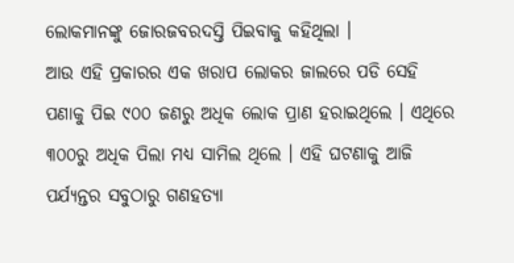ଲୋକମାନଙ୍କୁ ଜୋରଜବରଦସ୍ତି ପିଇବାକୁ କହିଥିଲା ।
ଆଉ ଏହି ପ୍ରକାରର ଏକ ଖରାପ ଲୋକର ଜାଲରେ ପଡି ସେହି ପଣାକୁ ପିଇ ୯୦୦ ଜଣରୁ ଅଧିକ ଲୋକ ପ୍ରାଣ ହରାଇଥିଲେ । ଏଥିରେ ୩୦୦ରୁ ଅଧିକ ପିଲା ମଧ୍ୟ ସାମିଲ ଥିଲେ । ଏହି ଘଟଣାକୁ ଆଜି ପର୍ଯ୍ୟନ୍ତର ସବୁଠାରୁ ଗଣହତ୍ୟା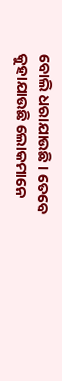ବୋଲି ଧରାଯାଉଛି । ତେବେ କୁହାଯାଉଛି ଲୋକମାନେ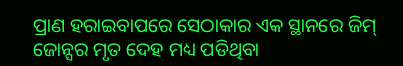ପ୍ରାଣ ହରାଇବାପରେ ସେଠାକାର ଏକ ସ୍ଥାନରେ ଜିମ୍ ଜୋନ୍ସର ମୃତ ଦେହ ମଧ୍ୟ ପଡିଥିବା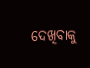ଦେଖିବାକୁ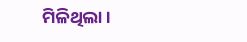ମିଳିଥିଲା ।